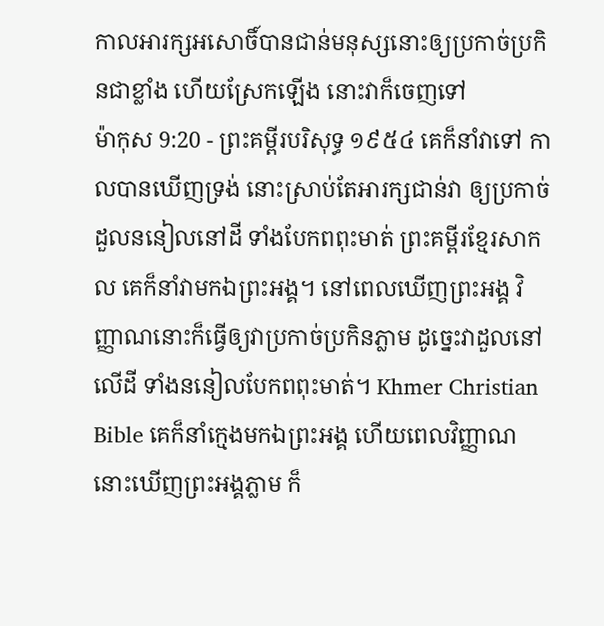កាលអារក្សអសោចិ៍បានជាន់មនុស្សនោះឲ្យប្រកាច់ប្រកិនជាខ្លាំង ហើយស្រែកឡើង នោះវាក៏ចេញទៅ
ម៉ាកុស 9:20 - ព្រះគម្ពីរបរិសុទ្ធ ១៩៥៤ គេក៏នាំវាទៅ កាលបានឃើញទ្រង់ នោះស្រាប់តែអារក្សជាន់វា ឲ្យប្រកាច់ដួលននៀលនៅដី ទាំងបែកពពុះមាត់ ព្រះគម្ពីរខ្មែរសាកល គេក៏នាំវាមកឯព្រះអង្គ។ នៅពេលឃើញព្រះអង្គ វិញ្ញាណនោះក៏ធ្វើឲ្យវាប្រកាច់ប្រកិនភ្លាម ដូច្នេះវាដួលនៅលើដី ទាំងននៀលបែកពពុះមាត់។ Khmer Christian Bible គេក៏នាំក្មេងមកឯព្រះអង្គ ហើយពេលវិញ្ញាណនោះឃើញព្រះអង្គភ្លាម ក៏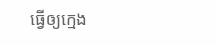ធ្វើឲ្យក្មេង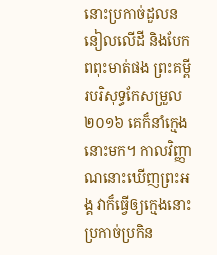នោះប្រកាច់ដួលននៀលលើដី និងបែកពពុះមាត់ផង ព្រះគម្ពីរបរិសុទ្ធកែសម្រួល ២០១៦ គេក៏នាំក្មេងនោះមក។ កាលវិញ្ញាណនោះឃើញព្រះអង្គ វាក៏ធ្វើឲ្យក្មេងនោះប្រកាច់ប្រកិន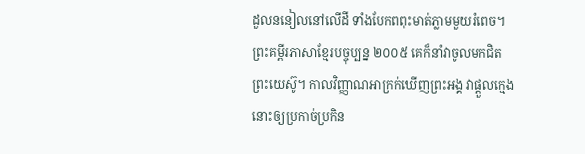ដួលននៀលនៅលើដី ទាំងបែកពពុះមាត់ភ្លាមមួយរំពេច។ ព្រះគម្ពីរភាសាខ្មែរបច្ចុប្បន្ន ២០០៥ គេក៏នាំវាចូលមកជិតព្រះយេស៊ូ។ កាលវិញ្ញាណអាក្រក់ឃើញព្រះអង្គ វាផ្ដួលក្មេងនោះឲ្យប្រកាច់ប្រកិន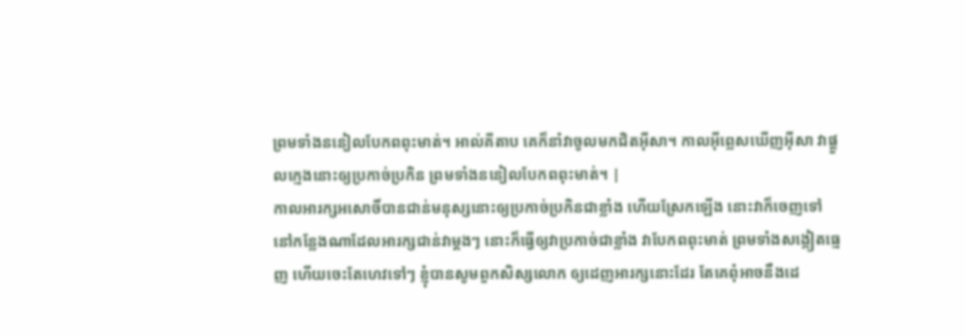ព្រមទាំងននៀលបែកពពុះមាត់។ អាល់គីតាប គេក៏នាំវាចូលមកជិតអ៊ីសា។ កាលអ៊ីព្លេសឃើញអ៊ីសា វាផ្ដួលក្មេងនោះឲ្យប្រកាច់ប្រកិន ព្រមទាំងននៀលបែកពពុះមាត់។ |
កាលអារក្សអសោចិ៍បានជាន់មនុស្សនោះឲ្យប្រកាច់ប្រកិនជាខ្លាំង ហើយស្រែកឡើង នោះវាក៏ចេញទៅ
នៅកន្លែងណាដែលអារក្សជាន់វាម្តងៗ នោះក៏ធ្វើឲ្យវាប្រកាច់ជាខ្លាំង វាបែកពពុះមាត់ ព្រមទាំងសង្កៀតធ្មេញ ហើយចេះតែហេវទៅៗ ខ្ញុំបានសូមពួកសិស្សលោក ឲ្យដេញអារក្សនោះដែរ តែគេពុំអាចនឹងដេ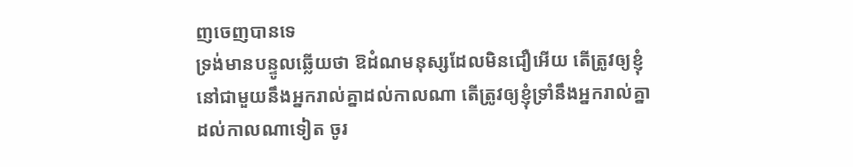ញចេញបានទេ
ទ្រង់មានបន្ទូលឆ្លើយថា ឱដំណមនុស្សដែលមិនជឿអើយ តើត្រូវឲ្យខ្ញុំនៅជាមួយនឹងអ្នករាល់គ្នាដល់កាលណា តើត្រូវឲ្យខ្ញុំទ្រាំនឹងអ្នករាល់គ្នាដល់កាលណាទៀត ចូរ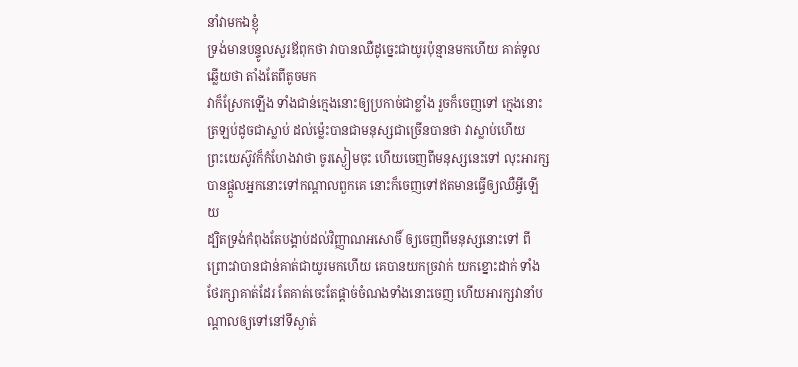នាំវាមកឯខ្ញុំ
ទ្រង់មានបន្ទូលសួរឪពុកថា វាបានឈឺដូច្នេះជាយូរប៉ុន្មានមកហើយ គាត់ទូលឆ្លើយថា តាំងតែពីតូចមក
វាក៏ស្រែកឡើង ទាំងជាន់ក្មេងនោះឲ្យប្រកាច់ជាខ្លាំង រួចក៏ចេញទៅ ក្មេងនោះត្រឡប់ដូចជាស្លាប់ ដល់ម៉្លេះបានជាមនុស្សជាច្រើនបានថា វាស្លាប់ហើយ
ព្រះយេស៊ូវក៏កំហែងវាថា ចូរស្ងៀមចុះ ហើយចេញពីមនុស្សនេះទៅ លុះអារក្សបានផ្តួលអ្នកនោះទៅកណ្តាលពួកគេ នោះក៏ចេញទៅឥតមានធ្វើឲ្យឈឺអ្វីឡើយ
ដ្បិតទ្រង់កំពុងតែបង្គាប់ដល់វិញ្ញាណអសោចិ៍ ឲ្យចេញពីមនុស្សនោះទៅ ពីព្រោះវាបានជាន់គាត់ជាយូរមកហើយ គេបានយកច្រវាក់ យកខ្នោះដាក់ ទាំងថែរក្សាគាត់ដែរ តែគាត់ចេះតែផ្តាច់ចំណងទាំងនោះចេញ ហើយអារក្សវានាំបណ្តាលឲ្យទៅនៅទីស្ងាត់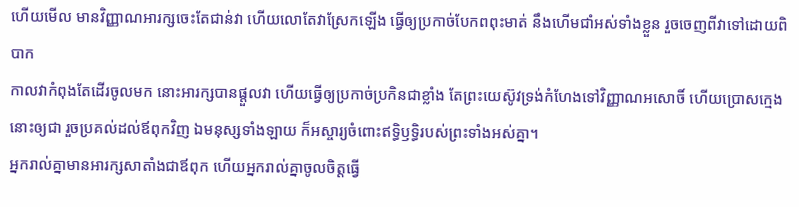ហើយមើល មានវិញ្ញាណអារក្សចេះតែជាន់វា ហើយលោតែវាស្រែកឡើង ធ្វើឲ្យប្រកាច់បែកពពុះមាត់ នឹងហើមជាំអស់ទាំងខ្លួន រួចចេញពីវាទៅដោយពិបាក
កាលវាកំពុងតែដើរចូលមក នោះអារក្សបានផ្តួលវា ហើយធ្វើឲ្យប្រកាច់ប្រកិនជាខ្លាំង តែព្រះយេស៊ូវទ្រង់កំហែងទៅវិញ្ញាណអសោចិ៍ ហើយប្រោសក្មេងនោះឲ្យជា រួចប្រគល់ដល់ឪពុកវិញ ឯមនុស្សទាំងឡាយ ក៏អស្ចារ្យចំពោះឥទ្ធិឫទ្ធិរបស់ព្រះទាំងអស់គ្នា។
អ្នករាល់គ្នាមានអារក្សសាតាំងជាឪពុក ហើយអ្នករាល់គ្នាចូលចិត្តធ្វើ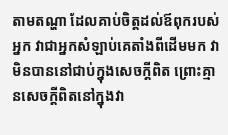តាមតណ្ហា ដែលគាប់ចិត្តដល់ឪពុករបស់អ្នក វាជាអ្នកសំឡាប់គេតាំងពីដើមមក វាមិនបាននៅជាប់ក្នុងសេចក្ដីពិត ព្រោះគ្មានសេចក្ដីពិតនៅក្នុងវា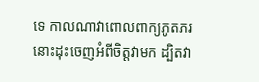ទេ កាលណាវាពោលពាក្យភូតភរ នោះដុះចេញអំពីចិត្តវាមក ដ្បិតវា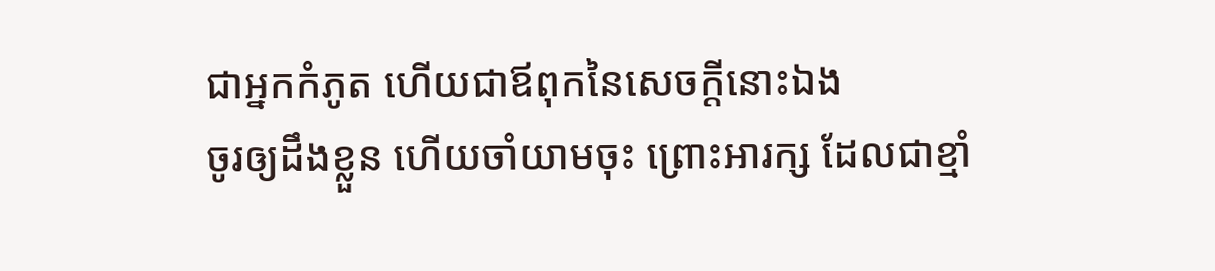ជាអ្នកកំភូត ហើយជាឪពុកនៃសេចក្ដីនោះឯង
ចូរឲ្យដឹងខ្លួន ហើយចាំយាមចុះ ព្រោះអារក្ស ដែលជាខ្មាំ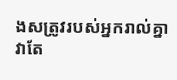ងសត្រូវរបស់អ្នករាល់គ្នា វាតែ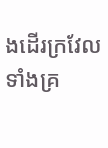ងដើរក្រវែល ទាំងគ្រ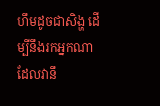ហឹមដូចជាសិង្ហ ដើម្បីនឹងរកអ្នកណាដែលវានឹ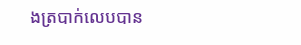ងត្របាក់លេបបាន